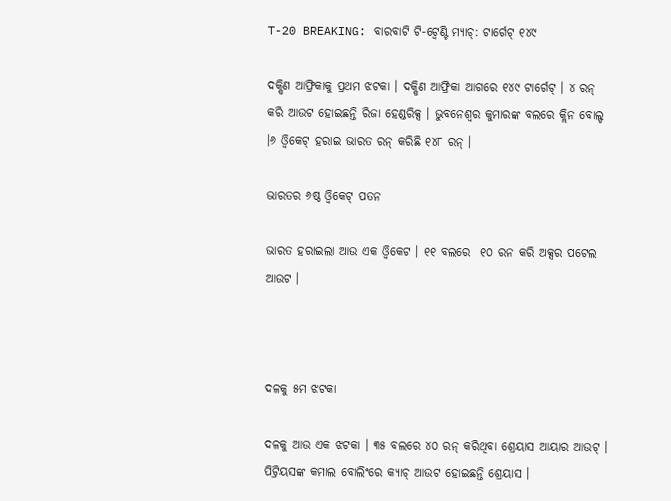T-20 BREAKING: ବାରବାଟି ଟି-ଟ୍ବେଣ୍ଟି ମ୍ୟାଚ୍: ଟାର୍ଗେଟ୍ ୧୪୯

ଦକ୍ଷିଣ ଆଫ୍ରିକାକୁ ପ୍ରଥମ ଝଟକା । ଦକ୍ଷିଣ ଆଫ୍ରିକା ଆଗରେ ୧୪୯ ଟାର୍ଗେଟ୍ । ୪ ରନ୍ କରି ଆଉଟ ହୋଇଛନ୍ତି ରିଜା ହେଣ୍ଡରିକ୍ସ । ଭୁବନେଶ୍ବର କୁମାରଙ୍କ ବଲରେ କ୍ଲିନ ବୋଲ୍ଡ ।୬ ଓ୍ବିକେଟ୍ ହରାଇ ଭାରତ ରନ୍ କରିଛି ୧୪୮ ରନ୍ ।

ଭାରତର ୬ଷ୍ଠ ଓ୍ବିକେଟ୍ ପତନ

ଭାରତ ହରାଇଲା ଆଉ ଏକ ଓ୍ବିକେଟ । ୧୧ ବଲରେ  ୧୦ ରନ କରି ଅକ୍ସର ପଟେଲ ଆଉଟ ।



ଦଳକୁ ୫ମ ଝଟକା

ଦଳକୁ ଆଉ ଏକ ଝଟକା । ୩୫ ବଲରେ ୪୦ ରନ୍ କରିଥିବା ଶ୍ରେୟାସ ଆୟାର ଆଉଟ୍ । ପିଟ୍ରିୟସଙ୍କ କମାଲ ବୋଲିଂରେ କ୍ୟାଚ୍ ଆଉଟ ହୋଇଛନ୍ତି ଶ୍ରେୟାସ ।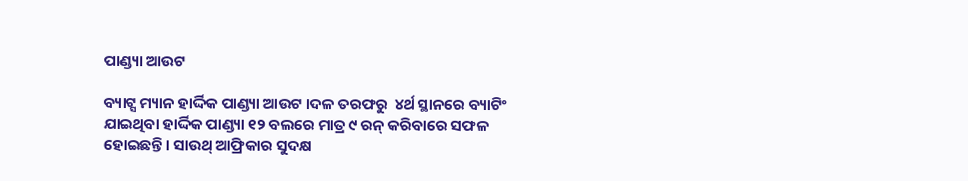ପାଣ୍ଡ୍ୟା ଆଉଟ

ବ୍ୟାଟ୍ସ ମ୍ୟାନ ହାର୍ଦ୍ଦିକ ପାଣ୍ଡ୍ୟା ଆଉଟ ।ଦଳ ତରଫରୁ  ୪ର୍ଥ ସ୍ଥାନରେ ବ୍ୟାଟିଂ ଯାଇଥିବା ହାର୍ଦ୍ଦିକ ପାଣ୍ଡ୍ୟା ୧୨ ବଲରେ ମାତ୍ର ୯ ରନ୍ କରିବାରେ ସଫଳ ହୋଇଛନ୍ତି । ସାଉଥ୍ ଆଫ୍ରିକାର ସୁଦକ୍ଷ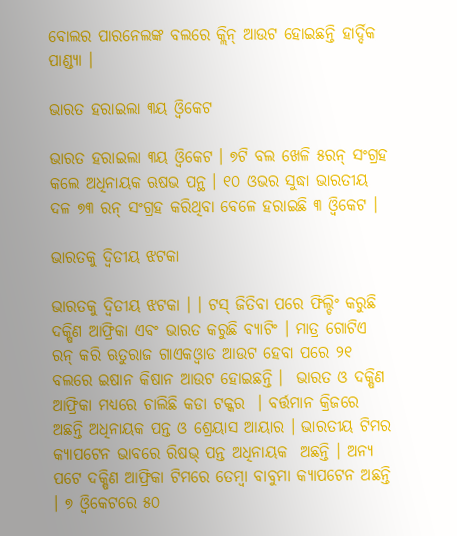ବୋଲର ପାରନେଲଙ୍କ ବଲରେ କ୍ଲିନ୍ ଆଉଟ ହୋଇଛନ୍ତି ହାର୍ଦ୍ଦିକ ପାଣ୍ଡ୍ୟା ।

ଭାରତ ହରାଇଲା ୩ୟ ଓ୍ବିକେଟ

ଭାରତ ହରାଇଲା ୩ୟ ଓ୍ବିକେଟ । ୭ଟି ବଲ ଖେଳି ୫ରନ୍ ସଂଗ୍ରହ କଲେ ଅଧିନାୟକ ଋଷଭ ପନ୍ଥ । ୧୦ ଓଭର ସୁଦ୍ଧା ଭାରତୀୟ ଦଳ ୭୩ ରନ୍ ସଂଗ୍ରହ କରିଥିବା ବେଳେ ହରାଇଛି ୩ ଓ୍ବିକେଟ ।

ଭାରତକୁ ଦ୍ବିତୀୟ ଝଟକା

ଭାରତକୁ ଦ୍ବିତୀୟ ଝଟକା । । ଟସ୍ ଜିତିବା ପରେ ଫିଲ୍ଡିଂ କରୁଛି ଦକ୍ଷିଣ ଆଫ୍ରିକା ଏବଂ ଭାରତ କରୁଛି ବ୍ୟାଟିଂ । ମାତ୍ର ଗୋଟିଏ ରନ୍ କରି ଋତୁରାଜ ଗାଏକଓ୍ବାଡ ଆଉଟ ହେବା ପରେ ୨୧ ବଲରେ ଇଷାନ କିଷାନ ଆଉଟ ହୋଇଛନ୍ତି ।  ଭାରତ ଓ ଦକ୍ଷିଣ ଆଫ୍ରିକା ମଧ୍ୟରେ ଚାଲିଛି କଡା ଟକ୍କର  । ବର୍ତ୍ତମାନ କ୍ରିଜରେ ଅଛନ୍ତି ଅଧିନାୟକ ପନ୍ତ ଓ ଶ୍ରେୟାସ ଆୟାର । ଭାରତୀୟ ଟିମର କ୍ୟାପଟେନ ଭାବରେ ରିଷଭ୍ ପନ୍ତ ଅଧିନାୟକ  ଅଛନ୍ତି । ଅନ୍ୟ ପଟେ ଦକ୍ଷିଣ ଆଫ୍ରିକା ଟିମରେ ତେମ୍ବା ବାବୁମା କ୍ୟାପଟେନ ଅଛନ୍ତି । ୭ ଓ୍ବିକେଟରେ ୫୦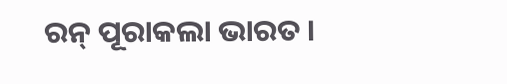ରନ୍ ପୂରାକଲା ଭାରତ ।